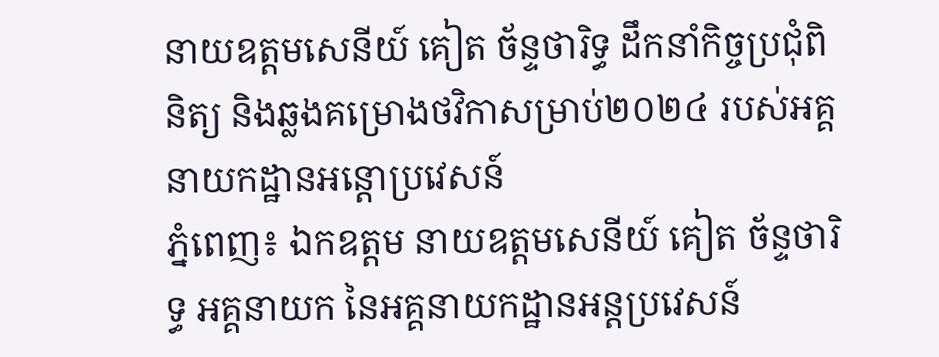នាយឧត្តមសេនីយ៍ គៀត ច័ន្ទថារិទ្ធ ដឹកនាំកិច្ចប្រជុំពិនិត្យ និងឆ្លងគម្រោងថវិកាសម្រាប់២០២៤ របស់អគ្គនាយកដ្ឋានអន្តោប្រវេសន៍
ភ្នំពេញ៖ ឯកឧត្តម នាយឧត្តមសេនីយ៍ គៀត ច័ន្ទថារិទ្ធ អគ្គនាយក នៃអគ្គនាយកដ្ឋានអន្តប្រវេសន៍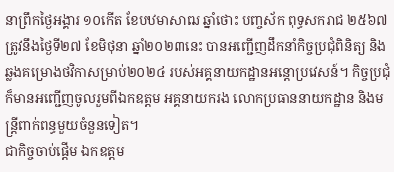នាព្រឹកថ្ងៃអង្គារ ១០កើត ខែបឋមាសាឍ ឆ្នាំថោះ បញ្ចស័ក ពុទ្ធសករាជ ២៥៦៧ ត្រូវនឹងថ្ងៃទី២៧ ខែមិថុនា ឆ្នាំ២០២៣នេះ បានអញ្ជេីញដឹកនាំកិច្ចប្រជុំពិនិត្យ និងឆ្លងគម្រោងថវិកាសម្រាប់២០២៤ របស់អគ្គនាយកដ្ឋានអន្តោប្រវេសន៍។ កិច្ចប្រជុំក៏មានអញ្ជេីញចូលរួមពីឯកឧត្តម អគ្គនាយករង លោកប្រធាននាយកដ្ឋាន និងមន្រ្តីពាក់ពន្ធមួយចំនួនទៀត។
ជាកិច្ចចាប់ផ្ដេីម ឯកឧត្តម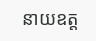នាយឧត្ត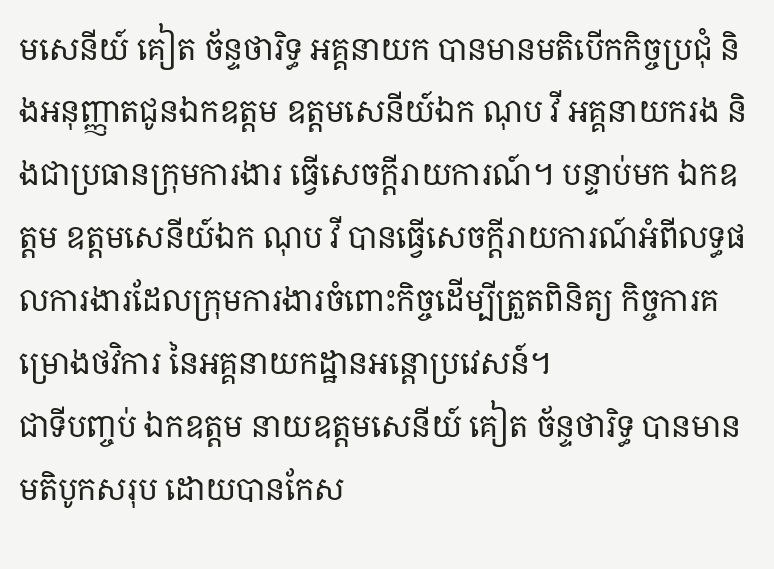មសេនីយ៍ គៀត ច័ន្ទថារិទ្ធ អគ្គនាយក បានមានមតិបេីកកិច្ចប្រជុំ និងអនុញ្ញាតជូនឯកឧត្តម ឧត្តមសេនីយ៍ឯក ណុប វី អគ្គនាយករង និងជាប្រធានក្រុមការងារ ធ្វេីសេចក្ដីរាយការណ៍។ បន្ទាប់មក ឯកឧត្តម ឧត្តមសេនីយ៍ឯក ណុប វី បានធ្វើសេចក្តីរាយការណ៍អំពីលទ្ធផលការងារដែលក្រុមការងារចំពោះកិច្ចដើម្បីត្រួតពិនិត្យ កិច្ចការគម្រោងថវិការ នៃអគ្គនាយកដ្ឋានអន្តោប្រវេសន៍។
ជាទីបញ្ចប់ ឯកឧត្តម នាយឧត្តមសេនីយ៍ គៀត ច័ន្ទថារិទ្ធ បានមានមតិបូកសរុប ដោយបានកែស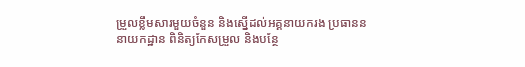ម្រួលខ្លឹមសារមួយចំនួន និងស្នេីដល់អគ្គនាយករង ប្រធានននាយកដ្ឋាន ពិនិត្យកែសម្រួល និងបន្ថែ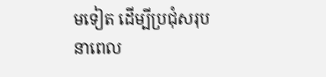មទៀត ដើម្បីប្រជុំសរុបនាពេល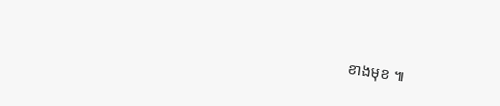ខាងមុខ ៕